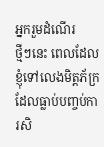អ្នករួមដំណើរ
ថ្មីៗនេះ ពេលដែលខ្ញុំទៅលេងមិត្តភ័ក្រ ដែលធ្លាប់បញ្ចប់ការសិ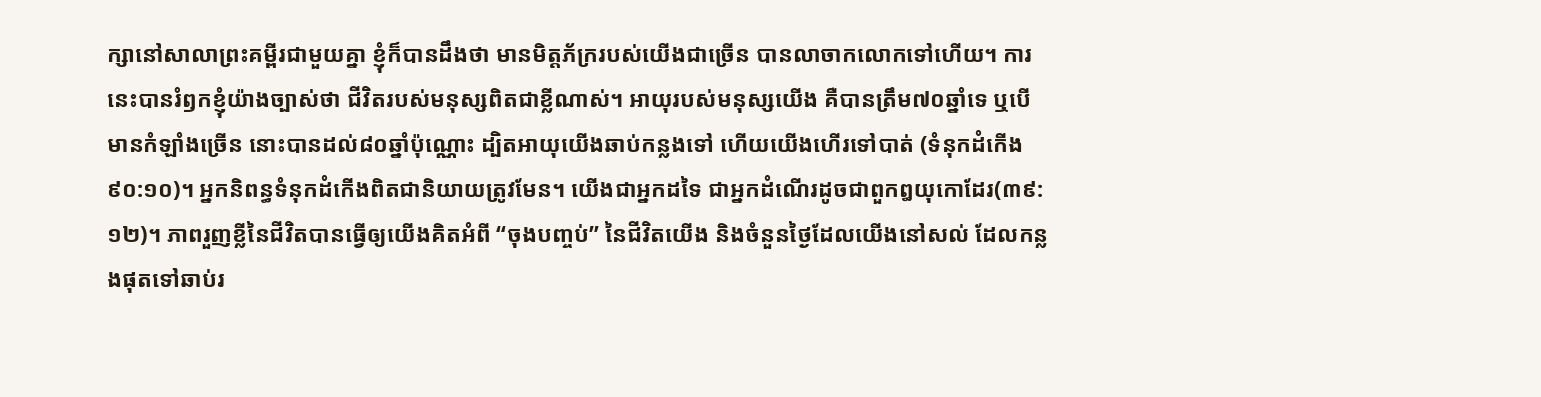ក្សានៅសាលាព្រះគម្ពីរជាមួយគ្នា ខ្ញុំក៏បានដឹងថា មានមិត្តភ័ក្ររបស់យើងជាច្រើន បានលាចាកលោកទៅហើយ។ ការនេះបានរំឭកខ្ញុំយ៉ាងច្បាស់ថា ជីវិតរបស់មនុស្សពិតជាខ្លីណាស់។ អាយុរបស់មនុស្សយើង គឺបានត្រឹម៧០ឆ្នាំទេ ឬបើមានកំឡាំងច្រើន នោះបានដល់៨០ឆ្នាំប៉ុណ្ណោះ ដ្បិតអាយុយើងឆាប់កន្លងទៅ ហើយយើងហើរទៅបាត់ (ទំនុកដំកើង ៩០:១០)។ អ្នកនិពន្ធទំនុកដំកើងពិតជានិយាយត្រូវមែន។ យើងជាអ្នកដទៃ ជាអ្នកដំណើរដូចជាពួកឰយុកោដែរ(៣៩:១២)។ ភាពរួញខ្លីនៃជីវិតបានធ្វើឲ្យយើងគិតអំពី “ចុងបញ្ចប់” នៃជីវិតយើង និងចំនួនថ្ងៃដែលយើងនៅសល់ ដែលកន្លងផុតទៅឆាប់រ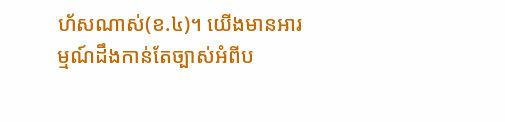ហ័សណាស់(ខ.៤)។ យើងមានអារម្មណ៍ដឹងកាន់តែច្បាស់អំពីប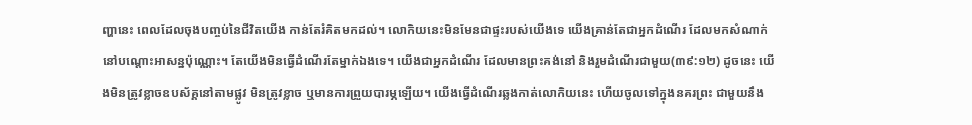ញ្ហានេះ ពេលដែលចុងបញ្ចប់នៃជីវិតយើង កាន់តែរំគិតមកដល់។ លោកិយនេះមិនមែនជាផ្ទះរបស់យើងទេ យើងគ្រាន់តែជាអ្នកដំណើរ ដែលមកសំណាក់នៅបណ្តោះអាសន្នប៉ុណ្ណោះ។ តែយើងមិនធ្វើដំណើរតែម្នាក់ឯងទេ។ យើងជាអ្នកដំណើរ ដែលមានព្រះគង់នៅ និងរួមដំណើរជាមួយ(៣៩:១២) ដូចនេះ យើងមិនត្រូវខ្លាចឧបស័គ្គនៅតាមផ្លូវ មិនត្រូវខ្លាច ឬមានការព្រួយបារម្ភឡើយ។ យើងធ្វើដំណើរឆ្លងកាត់លោកិយនេះ ហើយចូលទៅក្នុងនគរព្រះ ជាមួយនឹង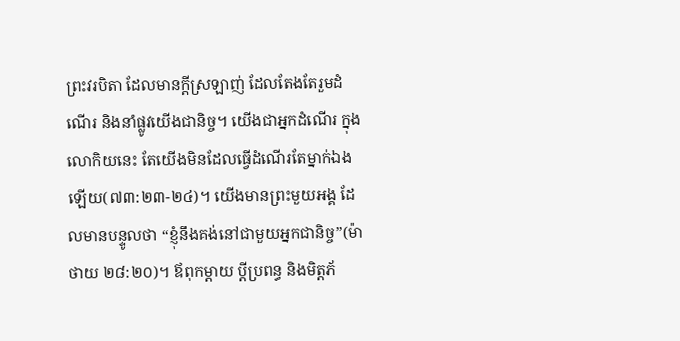ព្រះវរបិតា ដែលមានក្តីស្រឡាញ់ ដែលតែងតែរួមដំណើរ និងនាំផ្លូវយើងជានិច្ច។ យើងជាអ្នកដំណើរ ក្នុងលោកិយនេះ តែយើងមិនដែលធ្វើដំណើរតែម្នាក់ឯងឡើយ(៧៣:២៣-២៤)។ យើងមានព្រះមួយអង្គ ដែលមានបន្ទូលថា “ខ្ញុំនឹងគង់នៅជាមួយអ្នកជានិច្ច”(ម៉ាថាយ ២៨:២០)។ ឪពុកម្តាយ ប្តីប្រពន្ធ និងមិត្តភ័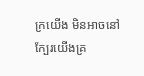ក្រយើង មិនអាចនៅក្បែរយើងគ្រ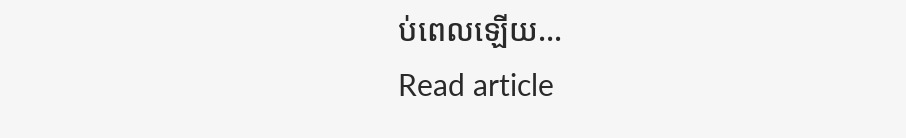ប់ពេលឡើយ…
Read article